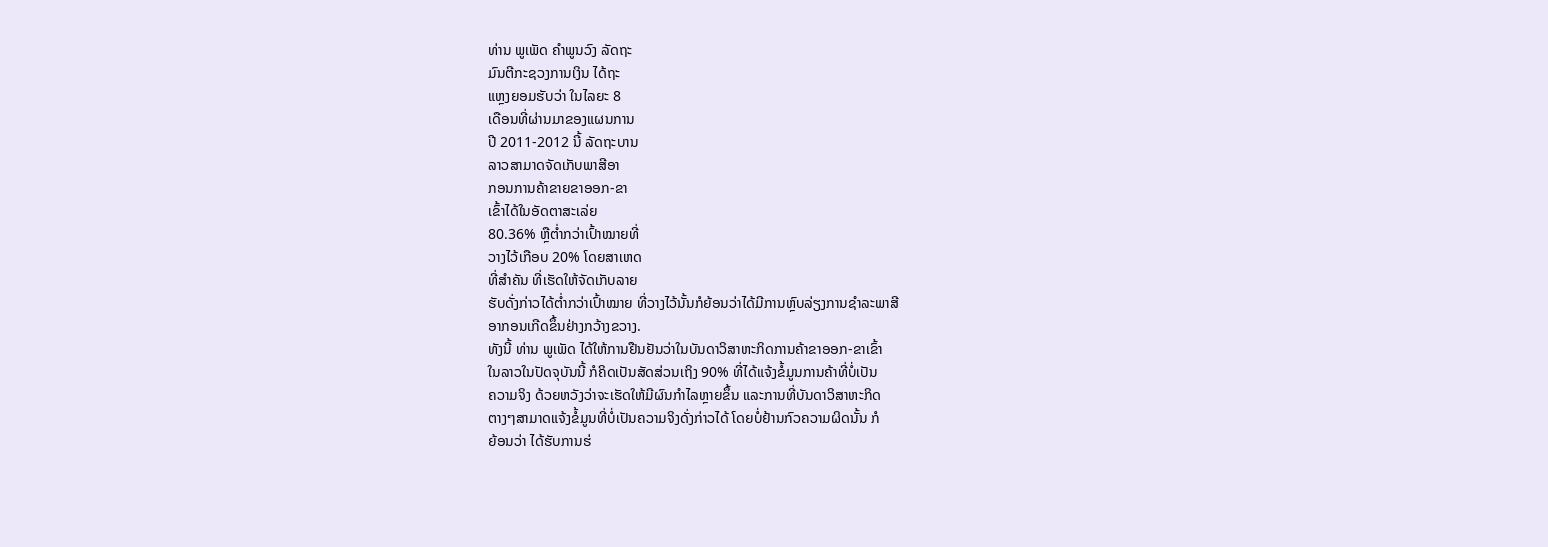ທ່ານ ພູເພັດ ຄໍາພູນວົງ ລັດຖະ
ມົນຕີກະຊວງການເງິນ ໄດ້ຖະ
ແຫຼງຍອມຮັບວ່າ ໃນໄລຍະ 8
ເດືອນທີ່ຜ່ານມາຂອງແຜນການ
ປີ 2011-2012 ນີ້ ລັດຖະບານ
ລາວສາມາດຈັດເກັບພາສີອາ
ກອນການຄ້າຂາຍຂາອອກ-ຂາ
ເຂົ້າໄດ້ໃນອັດຕາສະເລ່ຍ
80.36% ຫຼືຕໍ່າກວ່າເປົ້າໝາຍທີ່
ວາງໄວ້ເກືອບ 20% ໂດຍສາເຫດ
ທີ່ສໍາຄັນ ທີ່ເຮັດໃຫ້ຈັດເກັບລາຍ
ຮັບດັ່ງກ່າວໄດ້ຕໍ່າກວ່າເປົ້າໝາຍ ທີ່ວາງໄວ້ນັ້ນກໍຍ້ອນວ່າໄດ້ມີການຫຼົບລ່ຽງການຊໍາລະພາສີ
ອາກອນເກີດຂຶ້ນຢ່າງກວ້າງຂວາງ.
ທັງນີ້ ທ່ານ ພູເພັດ ໄດ້ໃຫ້ການຢືນຢັນວ່າໃນບັນດາວິສາຫະກິດການຄ້າຂາອອກ-ຂາເຂົ້າ
ໃນລາວໃນປັດຈຸບັນນີ້ ກໍຄິດເປັນສັດສ່ວນເຖິງ 90% ທີ່ໄດ້ແຈ້ງຂໍ້ມູນການຄ້າທີ່ບໍ່ເປັນ
ຄວາມຈິງ ດ້ວຍຫວັງວ່າຈະເຮັດໃຫ້ມີຜົນກໍາໄລຫຼາຍຂຶ້ນ ແລະການທີ່ບັນດາວິສາຫະກິດ
ຕາງໆສາມາດແຈ້ງຂໍ້ມູນທີ່ບໍ່ເປັນຄວາມຈິງດັ່ງກ່າວໄດ້ ໂດຍບໍ່ຢ້ານກົວຄວາມຜິດນັ້ນ ກໍ
ຍ້ອນວ່າ ໄດ້ຮັບການຮ່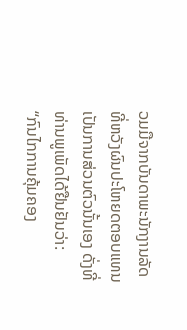ວມມືຈາກບັນດາພະນັກງານລັດ ທີ່ຫວັງຜົນປະໂຫຍດຕອບແທນ
ເປັນການສ່ວນຕົວນັ້ນເອງ ດັ່ງທີ່ທ່ານພູເພັດໄດ້ຢືນຢັນວ່າ:
“ກົນໄກການຄຸ້ມຄອງ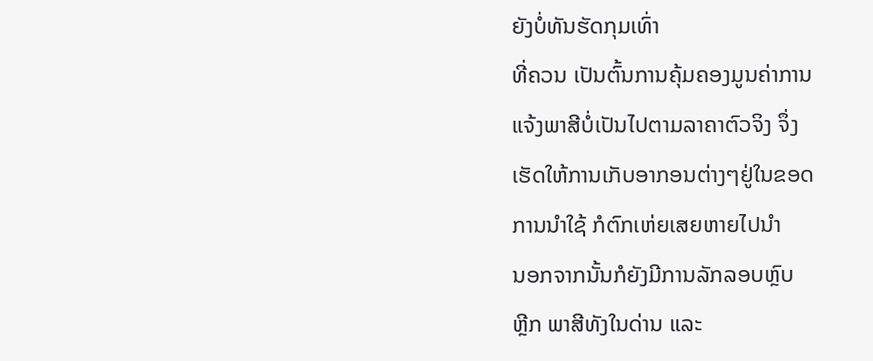ຍັງບໍ່ທັນຮັດກຸມເທົ່າ
ທີ່ຄວນ ເປັນຕົ້ນການຄຸ້ມຄອງມູນຄ່າການ
ແຈ້ງພາສີບໍ່ເປັນໄປຕາມລາຄາຕົວຈິງ ຈຶ່ງ
ເຮັດໃຫ້ການເກັບອາກອນຕ່າງໆຢູ່ໃນຂອດ
ການນໍາໃຊ້ ກໍຕົກເຫ່ຍເສຍຫາຍໄປນໍາ
ນອກຈາກນັ້ນກໍຍັງມີການລັກລອບຫຼົບ
ຫຼີກ ພາສີທັງໃນດ່ານ ແລະ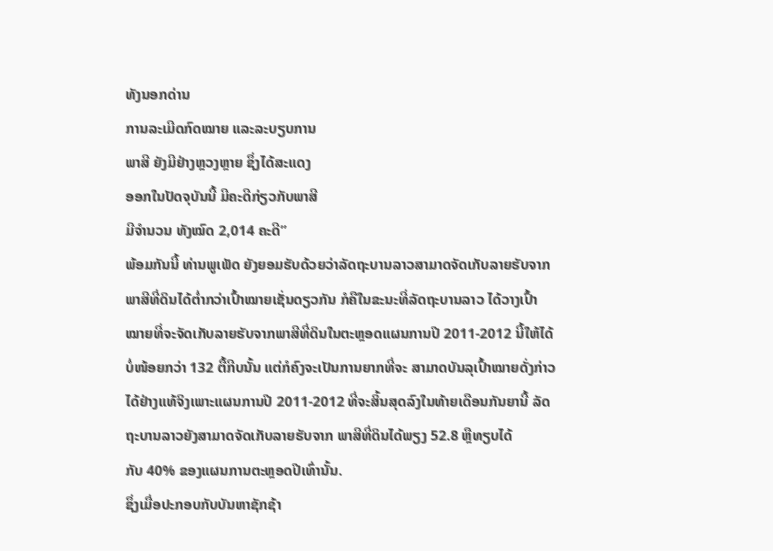ທັງນອກດ່ານ
ການລະເມີດກົດໝາຍ ແລະລະບຽບການ
ພາສີ ຍັງມີຢ່າງຫຼວງຫຼາຍ ຊຶ່ງໄດ້ສະແດງ
ອອກໃນປັດຈຸບັນນີ້ ມີຄະດີກ່ຽວກັບພາສີ
ມີຈໍານວນ ທັງໝົດ 2,014 ຄະດີ”
ພ້ອມກັນນີ້ ທ່ານພູເພັດ ຍັງຍອມຮັບດ້ວຍວ່າລັດຖະບານລາວສາມາດຈັດເກັບລາຍຮັບຈາກ
ພາສີທີ່ດິນໄດ້ຕໍ່າກວ່າເປົ້າໝາຍເຊັ່ນດຽວກັນ ກໍຄືໃນຂະນະທີ່ລັດຖະບານລາວ ໄດ້ວາງເປົ້າ
ໝາຍທີ່ຈະຈັດເກັບລາຍຮັບຈາກພາສີທີ່ດິນໃນຕະຫຼອດແຜນການປີ 2011-2012 ນີ້ໃຫ້ໄດ້
ບໍ່ໜ້ອຍກວ່າ 132 ຕື້ກີບນັ້ນ ແຕ່ກໍຄົງຈະເປັນການຍາກທີ່ຈະ ສາມາດບັນລຸເປົ້າໝາຍດັ່ງກ່າວ
ໄດ້ຢ່າງແທ້ຈິງເພາະແຜນການປີ 2011-2012 ທີ່ຈະສິ້ນສຸດລົງໃນທ້າຍເດືອນກັນຍານີ້ ລັດ
ຖະບານລາວຍັງສາມາດຈັດເກັບລາຍຮັບຈາກ ພາສີທີ່ດິນໄດ້ພຽງ 52.8 ຫຼືທຽບໄດ້
ກັບ 40% ຂອງແຜນການຕະຫຼອດປີເທົ່ານັ້ນ.
ຊຶ່ງເມື່ອປະກອບກັບບັນຫາຊັກຊ້າ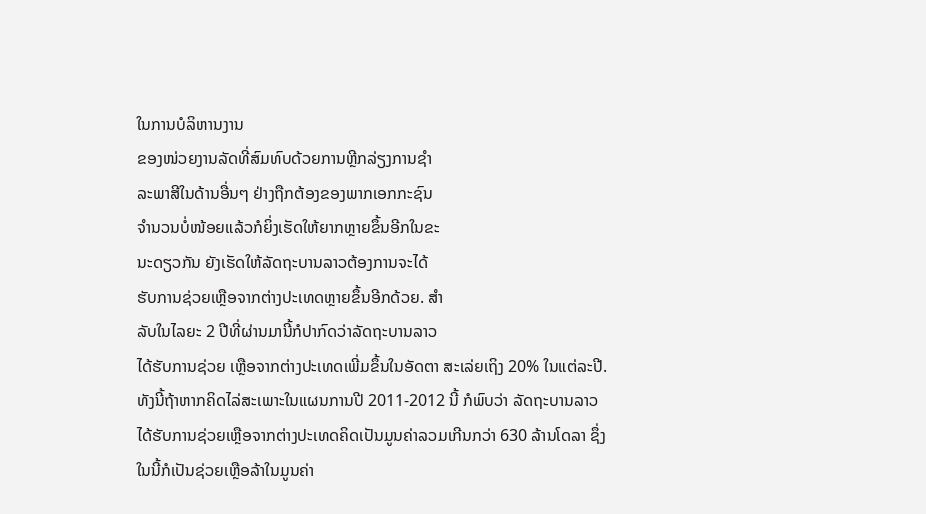ໃນການບໍລິຫານງານ
ຂອງໜ່ວຍງານລັດທີ່ສົມທົບດ້ວຍການຫຼີກລ່ຽງການຊໍາ
ລະພາສີໃນດ້ານອື່ນໆ ຢ່າງຖືກຕ້ອງຂອງພາກເອກກະຊົນ
ຈໍານວນບໍ່ໜ້ອຍແລ້ວກໍຍິ່ງເຮັດໃຫ້ຍາກຫຼາຍຂຶ້ນອີກໃນຂະ
ນະດຽວກັນ ຍັງເຮັດໃຫ້ລັດຖະບານລາວຕ້ອງການຈະໄດ້
ຮັບການຊ່ວຍເຫຼືອຈາກຕ່າງປະເທດຫຼາຍຂຶ້ນອີກດ້ວຍ. ສໍາ
ລັບໃນໄລຍະ 2 ປີທີ່ຜ່ານມານີ້ກໍປາກົດວ່າລັດຖະບານລາວ
ໄດ້ຮັບການຊ່ວຍ ເຫຼືອຈາກຕ່າງປະເທດເພີ່ມຂຶ້ນໃນອັດຕາ ສະເລ່ຍເຖິງ 20% ໃນແຕ່ລະປີ.
ທັງນີ້ຖ້າຫາກຄິດໄລ່ສະເພາະໃນແຜນການປີ 2011-2012 ນີ້ ກໍພົບວ່າ ລັດຖະບານລາວ
ໄດ້ຮັບການຊ່ວຍເຫຼືອຈາກຕ່າງປະເທດຄິດເປັນມູນຄ່າລວມເກີນກວ່າ 630 ລ້ານໂດລາ ຊຶ່ງ
ໃນນີ້ກໍເປັນຊ່ວຍເຫຼືອລ້າໃນມູນຄ່າ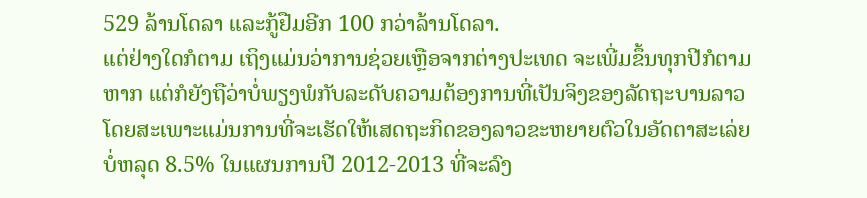529 ລ້ານໂດລາ ແລະກູ້ຢືມອີກ 100 ກວ່າລ້ານໂດລາ.
ແຕ່ຢ່າງໃດກໍຕາມ ເຖິງແມ່ນວ່າການຊ່ວຍເຫຼືອຈາກຕ່າງປະເທດ ຈະເພີ່ມຂຶ້ນທຸກປີກໍຕາມ
ຫາກ ແຕ່ກໍຍັງຖືວ່າບໍ່ພຽງພໍກັບລະດັບຄວາມຕ້ອງການທີ່ເປັນຈິງຂອງລັດຖະບານລາວ
ໂດຍສະເພາະແມ່ນການທີ່ຈະເຮັດໃຫ້ເສດຖະກິດຂອງລາວຂະຫຍາຍຕົວໃນອັດຕາສະເລ່ຍ
ບໍ່ຫລຸດ 8.5% ໃນແຜນການປີ 2012-2013 ທີ່ຈະລົງ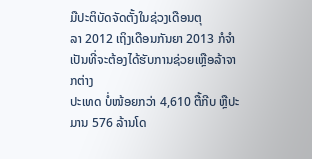ມືປະຕິບັດຈັດຕັ້ງໃນຊ່ວງເດືອນຕຸ
ລາ 2012 ເຖິງເດືອນກັນຍາ 2013 ກໍຈໍາເປັນທີ່ຈະຕ້ອງໄດ້ຮັບການຊ່ວຍເຫຼືອລ້າຈາກຕ່າງ
ປະເທດ ບໍ່ໜ້ອຍກວ່າ 4,610 ຕື້ກີບ ຫຼືປະມານ 576 ລ້ານໂດ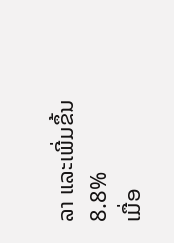ລາ ແລະເພີ່ມຂຶ້ນ 8.8%
ເມື່ອ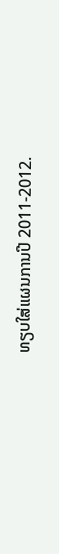ທຽບໃສ່ແຜນການປີ 2011-2012.